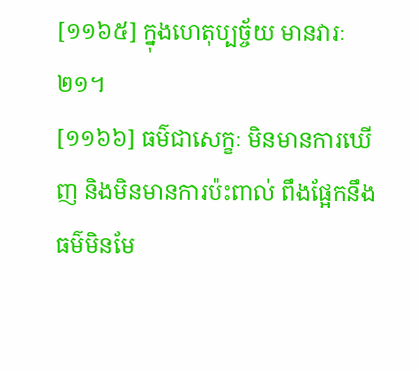[១១៦៥] ក្នុងហេតុប្បច្ច័យ មានវារៈ២១។
[១១៦៦] ធម៌ជាសេក្ខៈ មិនមានការឃើញ និងមិនមានការប៉ះពាល់ ពឹងផ្អែកនឹងធម៌មិនមែ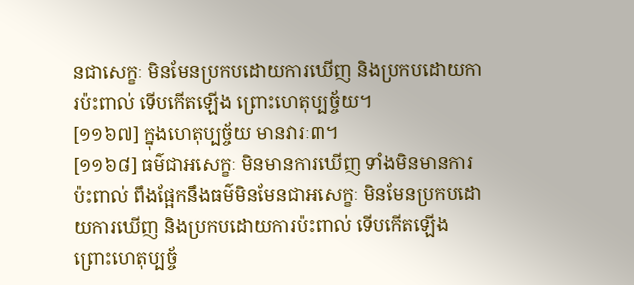នជាសេក្ខៈ មិនមែនប្រកបដោយការឃើញ និងប្រកបដោយការប៉ះពាល់ ទើបកើតឡើង ព្រោះហេតុប្បច្ច័យ។
[១១៦៧] ក្នុងហេតុប្បច្ច័យ មានវារៈ៣។
[១១៦៨] ធម៌ជាអសេក្ខៈ មិនមានការឃើញ ទាំងមិនមានការប៉ះពាល់ ពឹងផ្អែកនឹងធម៌មិនមែនជាអសេក្ខៈ មិនមែនប្រកបដោយការឃើញ និងប្រកបដោយការប៉ះពាល់ ទើបកើតឡើង ព្រោះហេតុប្បច្ច័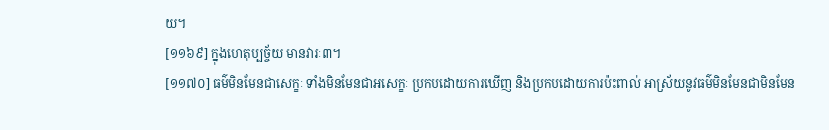យ។
[១១៦៩] ក្នុងហេតុប្បច្ច័យ មានវារៈ៣។
[១១៧០] ធម៌មិនមែនជាសេក្ខៈ ទាំងមិនមែនជាអសេក្ខៈ ប្រកបដោយការឃើញ និងប្រកបដោយការប៉ះពាល់ អាស្រ័យនូវធម៌មិនមែនជាមិនមែន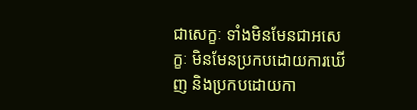ជាសេក្ខៈ ទាំងមិនមែនជាអសេក្ខៈ មិនមែនប្រកបដោយការឃើញ និងប្រកបដោយកា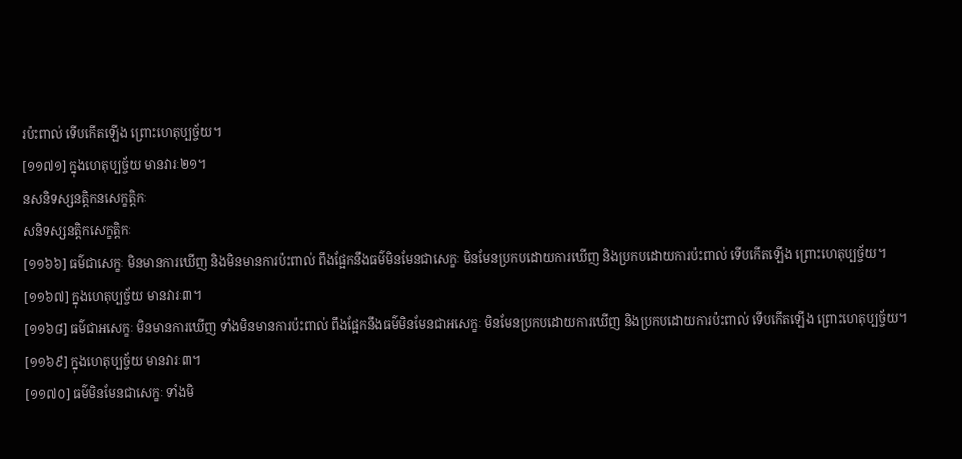រប៉ះពាល់ ទើបកើតឡើង ព្រោះហេតុប្បច្ច័យ។
[១១៧១] ក្នុងហេតុប្បច្ច័យ មានវារៈ២១។
នសនិទស្សនត្តិកនសេក្ខត្តិកៈ
សនិទស្សនត្តិកសេក្ខត្តិកៈ
[១១៦៦] ធម៌ជាសេក្ខៈ មិនមានការឃើញ និងមិនមានការប៉ះពាល់ ពឹងផ្អែកនឹងធម៌មិនមែនជាសេក្ខៈ មិនមែនប្រកបដោយការឃើញ និងប្រកបដោយការប៉ះពាល់ ទើបកើតឡើង ព្រោះហេតុប្បច្ច័យ។
[១១៦៧] ក្នុងហេតុប្បច្ច័យ មានវារៈ៣។
[១១៦៨] ធម៌ជាអសេក្ខៈ មិនមានការឃើញ ទាំងមិនមានការប៉ះពាល់ ពឹងផ្អែកនឹងធម៌មិនមែនជាអសេក្ខៈ មិនមែនប្រកបដោយការឃើញ និងប្រកបដោយការប៉ះពាល់ ទើបកើតឡើង ព្រោះហេតុប្បច្ច័យ។
[១១៦៩] ក្នុងហេតុប្បច្ច័យ មានវារៈ៣។
[១១៧០] ធម៌មិនមែនជាសេក្ខៈ ទាំងមិ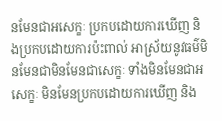នមែនជាអសេក្ខៈ ប្រកបដោយការឃើញ និងប្រកបដោយការប៉ះពាល់ អាស្រ័យនូវធម៌មិនមែនជាមិនមែនជាសេក្ខៈ ទាំងមិនមែនជាអសេក្ខៈ មិនមែនប្រកបដោយការឃើញ និង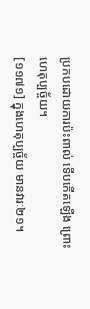ប្រកបដោយការប៉ះពាល់ ទើបកើតឡើង ព្រោះហេតុប្បច្ច័យ។
[១១៧១] ក្នុងហេតុប្បច្ច័យ មានវារៈ២១។